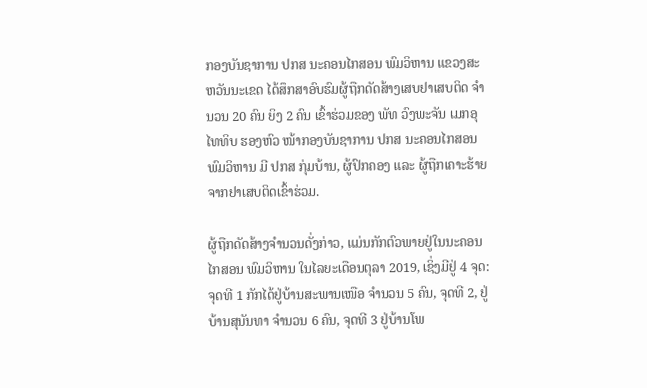ກອງບັນຊາການ ປກສ ນະຄອນໄກສອນ ພົມວິຫານ ແຂວງສະຫວັນນະເຂດ ໄດ້ສຶກສາອົບຮົມຜູ້ຖືກດັດສ້າງເສບຢາເສບຕິດ ຈໍານວນ 20 ຄົນ ຍິງ 2 ຄົນ ເຂົ້າຮ່ວມຂອງ ພັທ ວົງພະຈັນ ເມກອຸໄທທິບ ຮອງຫົວ ໜ້າກອງບັນຊາການ ປກສ ນະຄອນໄກສອນພົມວິຫານ ມີ ປກສ ກຸ່ມບ້ານ, ຜູ້ປົກຄອງ ແລະ ຜູ້ຖືກເຄາະຮ້າຍຈາກຢາເສບຕິດເຂົ້າຮ່ວມ.

ຜູ້ຖືກດັດສ້າງຈໍານວນດັ່ງກ່າວ, ແມ່ນກັກຕົວພາຍຢູ່ໃນນະຄອນໄກສອນ ພົມວິຫານ ໃນໄລຍະເດືອນຕຸລາ 2019, ເຊິ່ງມີຢູ່ 4 ຈຸດ: ຈຸດທີ 1 ກັກໄດ້ຢູ່ບ້ານສະພານເໜືອ ຈໍານວນ 5 ຄົນ, ຈຸດທີ 2, ຢູ່ບ້ານສຸນັນທາ ຈໍານວນ 6 ຄົນ, ຈຸດທີ 3 ຢູ່ບ້ານໂພ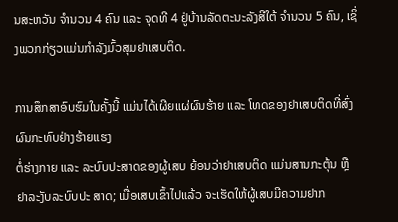ນສະຫວັນ ຈໍານວນ 4 ຄົນ ແລະ ຈຸດທີ 4 ຢູ່ບ້ານລັດຕະນະລັງສີໃຕ້ ຈໍານວນ 5 ຄົນ, ເຊິ່ງພວກກ່ຽວແມ່ນກໍາລັງມົ້ວສຸມຢາເສບຕິດ.

ການສຶກສາອົບຮົມໃນຄັ້ງນີ້ ແມ່ນໄດ້ເຜີຍແຜ່ຜົນຮ້າຍ ແລະ ໂທດຂອງຢາເສບຕິດທີ່ສົ່ງຜົນກະທົບຢ່າງຮ້າຍແຮງ
ຕໍ່ຮ່າງກາຍ ແລະ ລະບົບປະສາດຂອງຜູ້ເສບ ຍ້ອນວ່າຢາເສບຕິດ ແມ່ນສານກະຕຸ້ນ ຫຼື ຢາລະງັບລະບົບປະ ສາດ; ເມື່ອເສບເຂົ້າໄປແລ້ວ ຈະເຮັດໃຫ້ຜູ້ເສບມີຄວາມຢາກ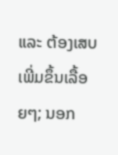ແລະ ຕ້ອງເສບເພີ່ມຂຶ້ນເລື້ອຍໆ; ນອກ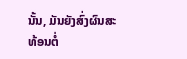ນັ້ນ, ມັນຍັງສົ່ງຜົນສະທ້ອນຕໍ່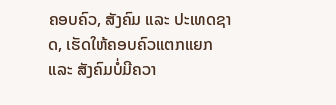ຄອບຄົວ, ສັງຄົມ ແລະ ປະເທດຊາດ, ເຮັດໃຫ້ຄອບຄົວແຕກແຍກ ແລະ ສັງຄົມບໍ່ມີຄວາ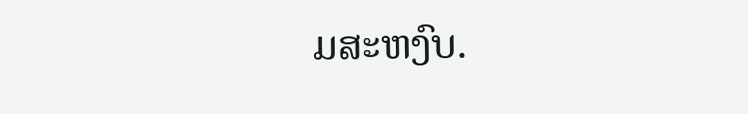ມສະຫງົບ.